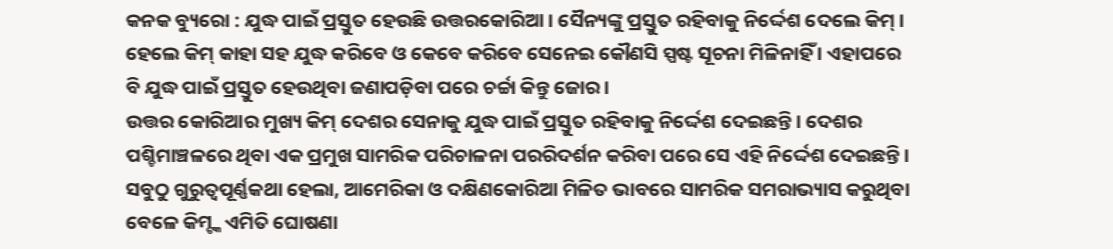କନକ ବ୍ୟୁରୋ : ଯୁଦ୍ଧ ପାଇଁ ପ୍ରସ୍ତୁତ ହେଉଛି ଉତ୍ତରକୋରିଆ । ସୈନ୍ୟଙ୍କୁ ପ୍ରସ୍ତୁତ ରହିବାକୁ ନିର୍ଦ୍ଦେଶ ଦେଲେ କିମ୍ । ହେଲେ କିମ୍ କାହା ସହ ଯୁଦ୍ଧ କରିବେ ଓ କେବେ କରିବେ ସେନେଇ କୌଣସି ସ୍ପଷ୍ଟ ସୂଚନା ମିଳିନାହିଁ । ଏହାପରେ ବି ଯୁଦ୍ଧ ପାଇଁ ପ୍ରସ୍ତୁତ ହେଉଥିବା ଜଣାପଡ଼ିବା ପରେ ଚର୍ଚ୍ଚା କିନ୍ତୁ ଜୋର ।
ଉତ୍ତର କୋରିଆର ମୁଖ୍ୟ କିମ୍ ଦେଶର ସେନାକୁ ଯୁଦ୍ଧ ପାଇଁ ପ୍ରସ୍ତୁତ ରହିବାକୁ ନିର୍ଦ୍ଦେଶ ଦେଇଛନ୍ତି । ଦେଶର ପଶ୍ଚିମାଞ୍ଚଳରେ ଥିବା ଏକ ପ୍ରମୁଖ ସାମରିକ ପରିଚାଳନା ପରରିଦର୍ଶନ କରିବା ପରେ ସେ ଏହି ନିର୍ଦ୍ଦେଶ ଦେଇଛନ୍ତି । ସବୁଠୁ ଗୁରୁତ୍ବପୂର୍ଣ୍ଣକଥା ହେଲା, ଆମେରିକା ଓ ଦକ୍ଷିଣକୋରିଆ ମିଳିତ ଭାବରେ ସାମରିକ ସମରାଭ୍ୟାସ କରୁଥିବା ବେଳେ କିମ୍ଙ୍କ ଏମିତି ଘୋଷଣା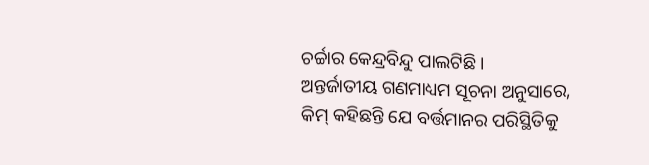ଚର୍ଚ୍ଚାର କେନ୍ଦ୍ରବିନ୍ଦୁ ପାଲଟିଛି ।
ଅନ୍ତର୍ଜାତୀୟ ଗଣମାଧ୍ୟମ ସୂଚନା ଅନୁସାରେ, କିମ୍ କହିଛନ୍ତି ଯେ ବର୍ତ୍ତମାନର ପରିସ୍ଥିତିକୁ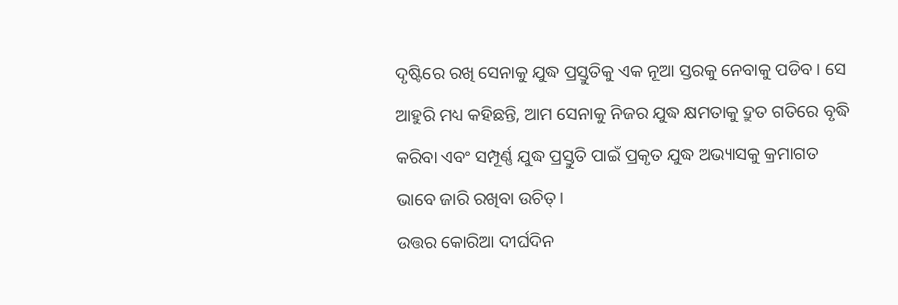ଦୃଷ୍ଟିରେ ରଖି ସେନାକୁ ଯୁଦ୍ଧ ପ୍ରସ୍ତୁତିକୁ ଏକ ନୂଆ ସ୍ତରକୁ ନେବାକୁ ପଡିବ। ସେ ଆହୁରି ମଧ୍ୟ କହିଛନ୍ତି, ଆମ ସେନାକୁ ନିଜର ଯୁଦ୍ଧ କ୍ଷମତାକୁ ଦ୍ରୁତ ଗତିରେ ବୃଦ୍ଧି କରିବା ଏବଂ ସମ୍ପୂର୍ଣ୍ଣ ଯୁଦ୍ଧ ପ୍ରସ୍ତୁତି ପାଇଁ ପ୍ରକୃତ ଯୁଦ୍ଧ ଅଭ୍ୟାସକୁ କ୍ରମାଗତ ଭାବେ ଜାରି ରଖିବା ଉଚିତ୍।
ଉତ୍ତର କୋରିଆ ଦୀର୍ଘଦିନ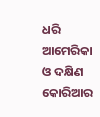ଧରି ଆମେରିକା ଓ ଦକ୍ଷିଣ କୋରିଆର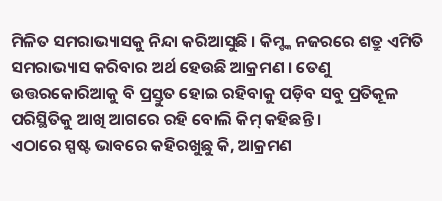ମିଳିତ ସମରାଭ୍ୟାସକୁ ନିନ୍ଦା କରିଆସୁଛି । କିମ୍ଙ୍କ ନଜରରେ ଶତ୍ରୁ ଏମିତି ସମରାଭ୍ୟାସ କରିବାର ଅର୍ଥ ହେଉଛି ଆକ୍ରମଣ । ତେଣୁ ଉତ୍ତରକୋରିଆକୁ ବି ପ୍ରସ୍ତୁତ ହୋଇ ରହିବାକୁ ପଡ଼ିବ ସବୁ ପ୍ରତିକୂଳ ପରିସ୍ଥିତିକୁ ଆଖି ଆଗରେ ରହି ବୋଲି କିମ୍ କହିଛନ୍ତି ।
ଏଠାରେ ସ୍ପଷ୍ଟ ଭାବରେ କହିରଖୁଛୁ କି, ଆକ୍ରମଣ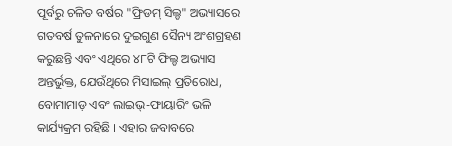ପୂର୍ବରୁ ଚଳିତ ବର୍ଷର "ଫ୍ରିଡମ୍ ସିଲ୍ଡ" ଅଭ୍ୟାସରେ ଗତବର୍ଷ ତୁଳନାରେ ଦୁଇଗୁଣ ସୈନ୍ୟ ଅଂଶଗ୍ରହଣ କରୁଛନ୍ତି ଏବଂ ଏଥିରେ ୪୮ଟି ଫିଲ୍ଡ ଅଭ୍ୟାସ ଅନ୍ତର୍ଭୁକ୍ତ, ଯେଉଁଥିରେ ମିସାଇଲ୍ ପ୍ରତିରୋଧ, ବୋମାମାଡ଼ ଏବଂ ଲାଇଭ୍-ଫାୟାରିଂ ଭଳି କାର୍ଯ୍ୟକ୍ରମ ରହିଛି । ଏହାର ଜବାବରେ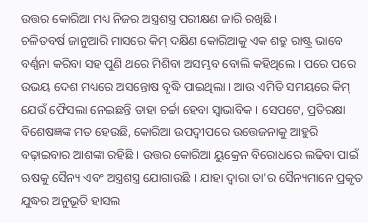ଉତ୍ତର କୋରିଆ ମଧ୍ୟ ନିଜର ଅସ୍ତ୍ରଶସ୍ତ୍ର ପରୀକ୍ଷଣ ଜାରି ରଖିଛି ।
ଚଳିତବର୍ଷ ଜାନୁଆରି ମାସରେ କିମ୍ ଦକ୍ଷିଣ କୋରିଆକୁ ଏକ ଶତ୍ରୁ ରାଷ୍ଟ୍ର ଭାବେ ବର୍ଣ୍ଣନା କରିବା ସହ ପୁଣି ଥରେ ମିଶିବା ଅସମ୍ଭବ ବୋଲି କହିଥିଲେ । ପରେ ପରେ ଉଭୟ ଦେଶ ମଧ୍ୟରେ ଅସନ୍ତୋଷ ବୃଦ୍ଧି ପାଇଥିଲା । ଆଉ ଏମିତି ସମୟରେ କିମ୍ ଯେଉଁ ଫୈସଲା ନେଇଛନ୍ତି ତାହା ଚର୍ଚ୍ଚା ହେବା ସ୍ବାଭାବିକ । ସେପଟେ, ପ୍ରତିରକ୍ଷା ବିଶେଷଜ୍ଞଙ୍କ ମତ ହେଉଛି, କୋରିଆ ଉପଦ୍ୱୀପରେ ଉତ୍ତେଜନାକୁ ଆହୁରି ବଢ଼ାଇବାର ଆଶଙ୍କା ରହିଛି । ଉତ୍ତର କୋରିଆ ୟୁକ୍ରେନ ବିରୋଧରେ ଲଢିବା ପାଇଁ ଋଷକୁ ସୈନ୍ୟ ଏବଂ ଅସ୍ତ୍ରଶସ୍ତ୍ର ଯୋଗାଉଛି । ଯାହା ଦ୍ୱାରା ତା'ର ସୈନ୍ୟମାନେ ପ୍ରକୃତ ଯୁଦ୍ଧର ଅନୁଭୂତି ହାସଲ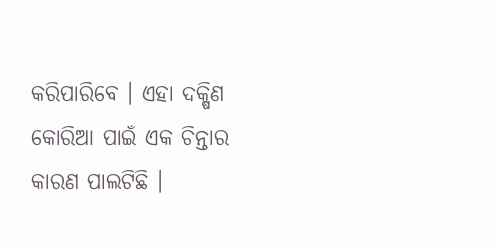କରିପାରିବେ । ଏହା ଦକ୍ଷିଣ କୋରିଆ ପାଇଁ ଏକ ଚିନ୍ତାର କାରଣ ପାଲଟିଛି ।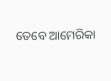ତେବେ ଆମେରିକା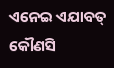ଏନେଇ ଏଯାବତ୍ କୌଣସି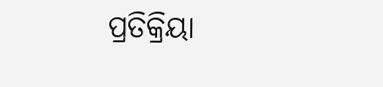ପ୍ରତିକ୍ରିୟା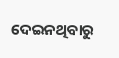ଦେଇନଥିବାରୁ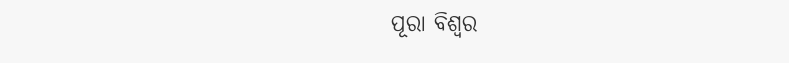ପୂରା ବିଶ୍ବର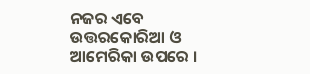ନଜର ଏବେ ଉତ୍ତରକୋରିଆ ଓ ଆମେରିକା ଉପରେ ।